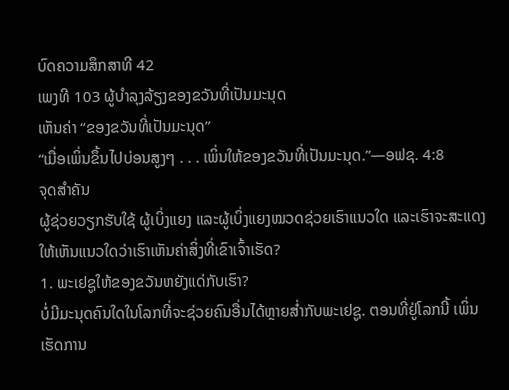ບົດຄວາມສຶກສາທີ 42
ເພງທີ 103 ຜູ້ບຳລຸງລ້ຽງຂອງຂວັນທີ່ເປັນມະນຸດ
ເຫັນຄ່າ “ຂອງຂວັນທີ່ເປັນມະນຸດ”
“ເມື່ອເພິ່ນຂຶ້ນໄປບ່ອນສູງໆ . . . ເພິ່ນໃຫ້ຂອງຂວັນທີ່ເປັນມະນຸດ.”—ອຟຊ. 4:8
ຈຸດສຳຄັນ
ຜູ້ຊ່ວຍວຽກຮັບໃຊ້ ຜູ້ເບິ່ງແຍງ ແລະຜູ້ເບິ່ງແຍງໝວດຊ່ວຍເຮົາແນວໃດ ແລະເຮົາຈະສະແດງໃຫ້ເຫັນແນວໃດວ່າເຮົາເຫັນຄ່າສິ່ງທີ່ເຂົາເຈົ້າເຮັດ?
1. ພະເຢຊູໃຫ້ຂອງຂວັນຫຍັງແດ່ກັບເຮົາ?
ບໍ່ມີມະນຸດຄົນໃດໃນໂລກທີ່ຈະຊ່ວຍຄົນອື່ນໄດ້ຫຼາຍສ່ຳກັບພະເຢຊູ. ຕອນທີ່ຢູ່ໂລກນີ້ ເພິ່ນເຮັດການ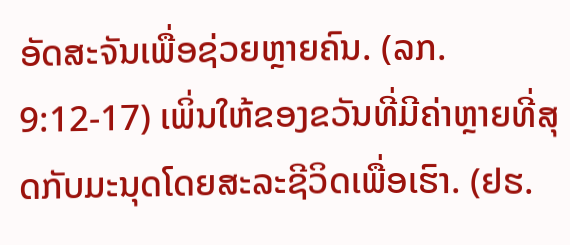ອັດສະຈັນເພື່ອຊ່ວຍຫຼາຍຄົນ. (ລກ. 9:12-17) ເພິ່ນໃຫ້ຂອງຂວັນທີ່ມີຄ່າຫຼາຍທີ່ສຸດກັບມະນຸດໂດຍສະລະຊີວິດເພື່ອເຮົາ. (ຢຮ.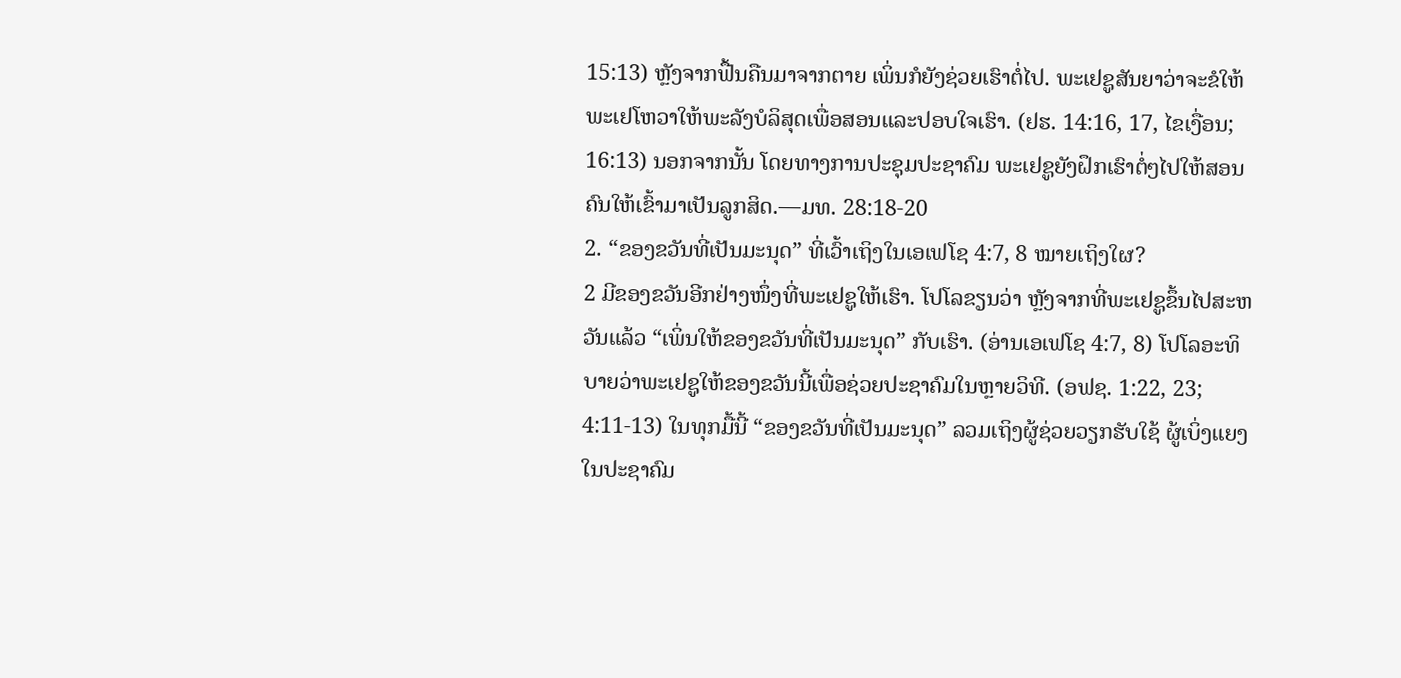15:13) ຫຼັງຈາກຟື້ນຄືນມາຈາກຕາຍ ເພິ່ນກໍຍັງຊ່ວຍເຮົາຕໍ່ໄປ. ພະເຢຊູສັນຍາວ່າຈະຂໍໃຫ້ພະເຢໂຫວາໃຫ້ພະລັງບໍລິສຸດເພື່ອສອນແລະປອບໃຈເຮົາ. (ຢຮ. 14:16, 17, ໄຂເງື່ອນ; 16:13) ນອກຈາກນັ້ນ ໂດຍທາງການປະຊຸມປະຊາຄົມ ພະເຢຊູຍັງຝຶກເຮົາຕໍ່ໆໄປໃຫ້ສອນຄົນໃຫ້ເຂົ້າມາເປັນລູກສິດ.—ມທ. 28:18-20
2. “ຂອງຂວັນທີ່ເປັນມະນຸດ” ທີ່ເວົ້າເຖິງໃນເອເຟໂຊ 4:7, 8 ໝາຍເຖິງໃຜ?
2 ມີຂອງຂວັນອີກຢ່າງໜຶ່ງທີ່ພະເຢຊູໃຫ້ເຮົາ. ໂປໂລຂຽນວ່າ ຫຼັງຈາກທີ່ພະເຢຊູຂຶ້ນໄປສະຫວັນແລ້ວ “ເພິ່ນໃຫ້ຂອງຂວັນທີ່ເປັນມະນຸດ” ກັບເຮົາ. (ອ່ານເອເຟໂຊ 4:7, 8) ໂປໂລອະທິບາຍວ່າພະເຢຊູໃຫ້ຂອງຂວັນນີ້ເພື່ອຊ່ວຍປະຊາຄົມໃນຫຼາຍວິທີ. (ອຟຊ. 1:22, 23; 4:11-13) ໃນທຸກມື້ນີ້ “ຂອງຂວັນທີ່ເປັນມະນຸດ” ລວມເຖິງຜູ້ຊ່ວຍວຽກຮັບໃຊ້ ຜູ້ເບິ່ງແຍງໃນປະຊາຄົມ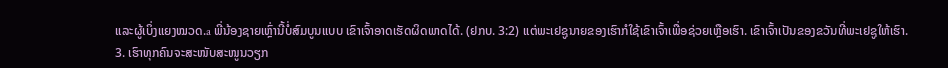ແລະຜູ້ເບິ່ງແຍງໝວດ.a ພີ່ນ້ອງຊາຍເຫຼົ່ານີ້ບໍ່ສົມບູນແບບ ເຂົາເຈົ້າອາດເຮັດຜິດພາດໄດ້. (ຢກບ. 3:2) ແຕ່ພະເຢຊູນາຍຂອງເຮົາກໍໃຊ້ເຂົາເຈົ້າເພື່ອຊ່ວຍເຫຼືອເຮົາ. ເຂົາເຈົ້າເປັນຂອງຂວັນທີ່ພະເຢຊູໃຫ້ເຮົາ.
3. ເຮົາທຸກຄົນຈະສະໜັບສະໜູນວຽກ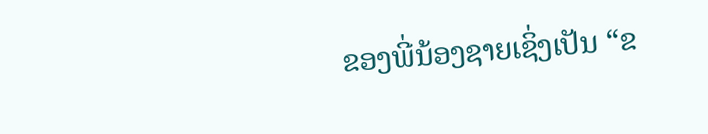ຂອງພີ່ນ້ອງຊາຍເຊິ່ງເປັນ “ຂ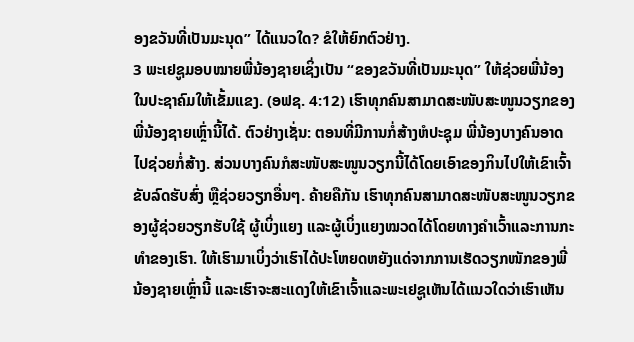ອງຂວັນທີ່ເປັນມະນຸດ” ໄດ້ແນວໃດ? ຂໍໃຫ້ຍົກຕົວຢ່າງ.
3 ພະເຢຊູມອບໝາຍພີ່ນ້ອງຊາຍເຊິ່ງເປັນ “ຂອງຂວັນທີ່ເປັນມະນຸດ” ໃຫ້ຊ່ວຍພີ່ນ້ອງໃນປະຊາຄົມໃຫ້ເຂັ້ມແຂງ. (ອຟຊ. 4:12) ເຮົາທຸກຄົນສາມາດສະໜັບສະໜູນວຽກຂອງພີ່ນ້ອງຊາຍເຫຼົ່ານີ້ໄດ້. ຕົວຢ່າງເຊັ່ນ: ຕອນທີ່ມີການກໍ່ສ້າງຫໍປະຊຸມ ພີ່ນ້ອງບາງຄົນອາດໄປຊ່ວຍກໍ່ສ້າງ. ສ່ວນບາງຄົນກໍສະໜັບສະໜູນວຽກນີ້ໄດ້ໂດຍເອົາຂອງກິນໄປໃຫ້ເຂົາເຈົ້າ ຂັບລົດຮັບສົ່ງ ຫຼືຊ່ວຍວຽກອື່ນໆ. ຄ້າຍຄືກັນ ເຮົາທຸກຄົນສາມາດສະໜັບສະໜູນວຽກຂອງຜູ້ຊ່ວຍວຽກຮັບໃຊ້ ຜູ້ເບິ່ງແຍງ ແລະຜູ້ເບິ່ງແຍງໝວດໄດ້ໂດຍທາງຄຳເວົ້າແລະການກະທຳຂອງເຮົາ. ໃຫ້ເຮົາມາເບິ່ງວ່າເຮົາໄດ້ປະໂຫຍດຫຍັງແດ່ຈາກການເຮັດວຽກໜັກຂອງພີ່ນ້ອງຊາຍເຫຼົ່ານີ້ ແລະເຮົາຈະສະແດງໃຫ້ເຂົາເຈົ້າແລະພະເຢຊູເຫັນໄດ້ແນວໃດວ່າເຮົາເຫັນ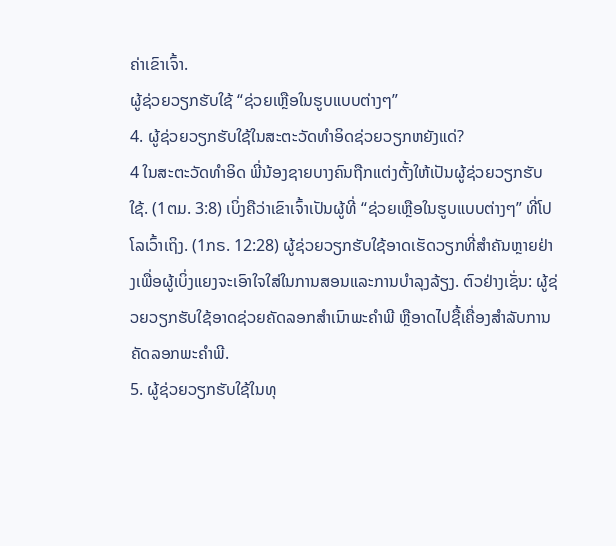ຄ່າເຂົາເຈົ້າ.
ຜູ້ຊ່ວຍວຽກຮັບໃຊ້ “ຊ່ວຍເຫຼືອໃນຮູບແບບຕ່າງໆ”
4. ຜູ້ຊ່ວຍວຽກຮັບໃຊ້ໃນສະຕະວັດທຳອິດຊ່ວຍວຽກຫຍັງແດ່?
4 ໃນສະຕະວັດທຳອິດ ພີ່ນ້ອງຊາຍບາງຄົນຖືກແຕ່ງຕັ້ງໃຫ້ເປັນຜູ້ຊ່ວຍວຽກຮັບໃຊ້. (1ຕມ. 3:8) ເບິ່ງຄືວ່າເຂົາເຈົ້າເປັນຜູ້ທີ່ “ຊ່ວຍເຫຼືອໃນຮູບແບບຕ່າງໆ” ທີ່ໂປໂລເວົ້າເຖິງ. (1ກຣ. 12:28) ຜູ້ຊ່ວຍວຽກຮັບໃຊ້ອາດເຮັດວຽກທີ່ສຳຄັນຫຼາຍຢ່າງເພື່ອຜູ້ເບິ່ງແຍງຈະເອົາໃຈໃສ່ໃນການສອນແລະການບຳລຸງລ້ຽງ. ຕົວຢ່າງເຊັ່ນ: ຜູ້ຊ່ວຍວຽກຮັບໃຊ້ອາດຊ່ວຍຄັດລອກສຳເນົາພະຄຳພີ ຫຼືອາດໄປຊື້ເຄື່ອງສຳລັບການຄັດລອກພະຄຳພີ.
5. ຜູ້ຊ່ວຍວຽກຮັບໃຊ້ໃນທຸ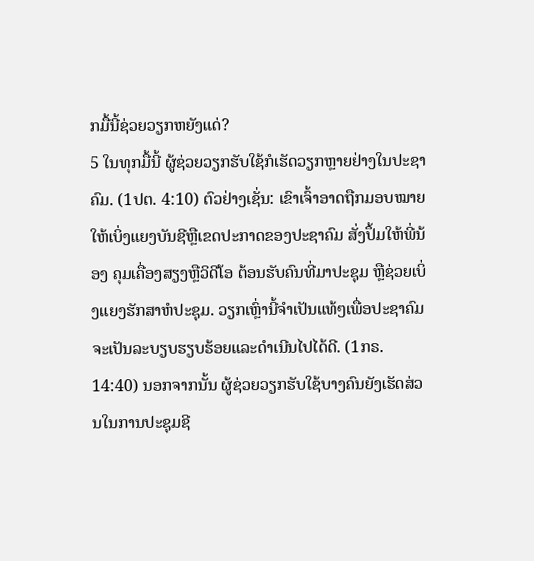ກມື້ນີ້ຊ່ວຍວຽກຫຍັງແດ່?
5 ໃນທຸກມື້ນີ້ ຜູ້ຊ່ວຍວຽກຮັບໃຊ້ກໍເຮັດວຽກຫຼາຍຢ່າງໃນປະຊາຄົມ. (1ປຕ. 4:10) ຕົວຢ່າງເຊັ່ນ: ເຂົາເຈົ້າອາດຖືກມອບໝາຍໃຫ້ເບິ່ງແຍງບັນຊີຫຼືເຂດປະກາດຂອງປະຊາຄົມ ສັ່ງປຶ້ມໃຫ້ພີ່ນ້ອງ ຄຸມເຄື່ອງສຽງຫຼືວິດີໂອ ຕ້ອນຮັບຄົນທີ່ມາປະຊຸມ ຫຼືຊ່ວຍເບິ່ງແຍງຮັກສາຫໍປະຊຸມ. ວຽກເຫຼົ່ານີ້ຈຳເປັນແທ້ໆເພື່ອປະຊາຄົມຈະເປັນລະບຽບຮຽບຮ້ອຍແລະດຳເນີນໄປໄດ້ດີ. (1ກຣ. 14:40) ນອກຈາກນັ້ນ ຜູ້ຊ່ວຍວຽກຮັບໃຊ້ບາງຄົນຍັງເຮັດສ່ວນໃນການປະຊຸມຊີ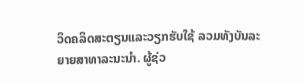ວິດຄລິດສະຕຽນແລະວຽກຮັບໃຊ້ ລວມທັງບັນລະຍາຍສາທາລະນະນຳ. ຜູ້ຊ່ວ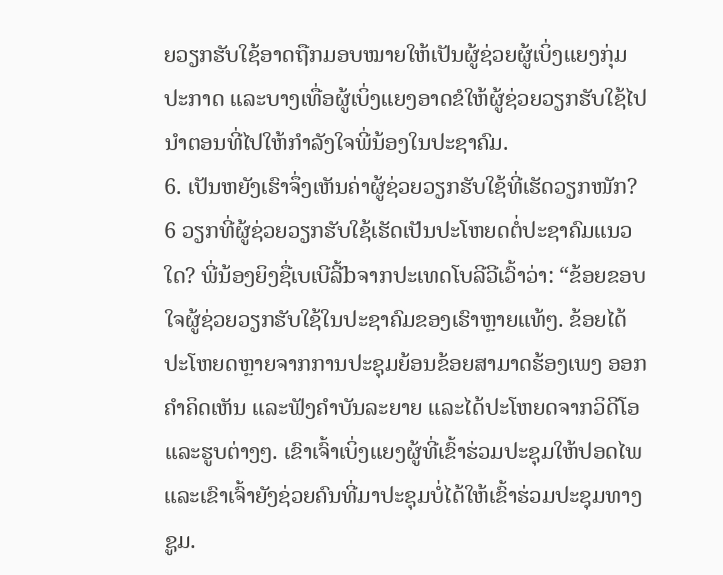ຍວຽກຮັບໃຊ້ອາດຖືກມອບໝາຍໃຫ້ເປັນຜູ້ຊ່ວຍຜູ້ເບິ່ງແຍງກຸ່ມປະກາດ ແລະບາງເທື່ອຜູ້ເບິ່ງແຍງອາດຂໍໃຫ້ຜູ້ຊ່ວຍວຽກຮັບໃຊ້ໄປນຳຕອນທີ່ໄປໃຫ້ກຳລັງໃຈພີ່ນ້ອງໃນປະຊາຄົມ.
6. ເປັນຫຍັງເຮົາຈຶ່ງເຫັນຄ່າຜູ້ຊ່ວຍວຽກຮັບໃຊ້ທີ່ເຮັດວຽກໜັກ?
6 ວຽກທີ່ຜູ້ຊ່ວຍວຽກຮັບໃຊ້ເຮັດເປັນປະໂຫຍດຕໍ່ປະຊາຄົມແນວໃດ? ພີ່ນ້ອງຍິງຊື່ເບເບີລີ້bຈາກປະເທດໂບລີວີເວົ້າວ່າ: “ຂ້ອຍຂອບໃຈຜູ້ຊ່ວຍວຽກຮັບໃຊ້ໃນປະຊາຄົມຂອງເຮົາຫຼາຍແທ້ໆ. ຂ້ອຍໄດ້ປະໂຫຍດຫຼາຍຈາກການປະຊຸມຍ້ອນຂ້ອຍສາມາດຮ້ອງເພງ ອອກຄຳຄິດເຫັນ ແລະຟັງຄຳບັນລະຍາຍ ແລະໄດ້ປະໂຫຍດຈາກວິດີໂອແລະຮູບຕ່າງໆ. ເຂົາເຈົ້າເບິ່ງແຍງຜູ້ທີ່ເຂົ້າຮ່ວມປະຊຸມໃຫ້ປອດໄພ ແລະເຂົາເຈົ້າຍັງຊ່ວຍຄົນທີ່ມາປະຊຸມບໍ່ໄດ້ໃຫ້ເຂົ້າຮ່ວມປະຊຸມທາງຊູມ.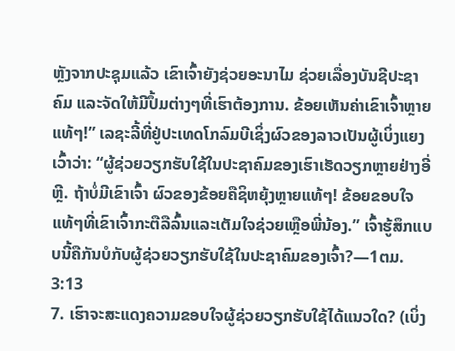ຫຼັງຈາກປະຊຸມແລ້ວ ເຂົາເຈົ້າຍັງຊ່ວຍອະນາໄມ ຊ່ວຍເລື່ອງບັນຊີປະຊາຄົມ ແລະຈັດໃຫ້ມີປຶ້ມຕ່າງໆທີ່ເຮົາຕ້ອງການ. ຂ້ອຍເຫັນຄ່າເຂົາເຈົ້າຫຼາຍແທ້ໆ!” ເລຊະລີ້ທີ່ຢູ່ປະເທດໂກລົມບີເຊິ່ງຜົວຂອງລາວເປັນຜູ້ເບິ່ງແຍງເວົ້າວ່າ: “ຜູ້ຊ່ວຍວຽກຮັບໃຊ້ໃນປະຊາຄົມຂອງເຮົາເຮັດວຽກຫຼາຍຢ່າງອີ່ຫຼີ. ຖ້າບໍ່ມີເຂົາເຈົ້າ ຜົວຂອງຂ້ອຍຄືຊິຫຍຸ້ງຫຼາຍແທ້ໆ! ຂ້ອຍຂອບໃຈແທ້ໆທີ່ເຂົາເຈົ້າກະຕືລືລົ້ນແລະເຕັມໃຈຊ່ວຍເຫຼືອພີ່ນ້ອງ.” ເຈົ້າຮູ້ສຶກແບບນີ້ຄືກັນບໍກັບຜູ້ຊ່ວຍວຽກຮັບໃຊ້ໃນປະຊາຄົມຂອງເຈົ້າ?—1ຕມ. 3:13
7. ເຮົາຈະສະແດງຄວາມຂອບໃຈຜູ້ຊ່ວຍວຽກຮັບໃຊ້ໄດ້ແນວໃດ? (ເບິ່ງ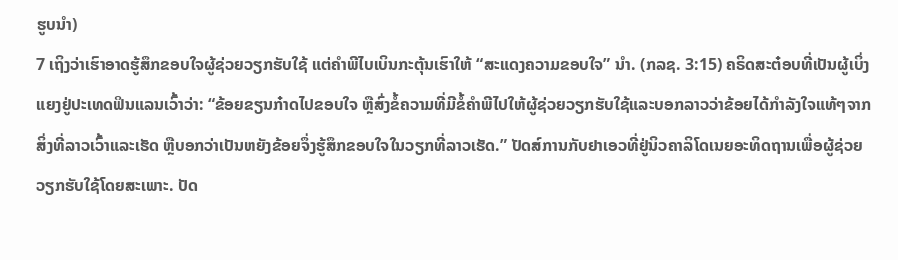ຮູບນຳ)
7 ເຖິງວ່າເຮົາອາດຮູ້ສຶກຂອບໃຈຜູ້ຊ່ວຍວຽກຮັບໃຊ້ ແຕ່ຄຳພີໄບເບິນກະຕຸ້ນເຮົາໃຫ້ “ສະແດງຄວາມຂອບໃຈ” ນຳ. (ກລຊ. 3:15) ຄຣິດສະຕ໋ອບທີ່ເປັນຜູ້ເບິ່ງແຍງຢູ່ປະເທດຟິນແລນເວົ້າວ່າ: “ຂ້ອຍຂຽນກ໋າດໄປຂອບໃຈ ຫຼືສົ່ງຂໍ້ຄວາມທີ່ມີຂໍ້ຄຳພີໄປໃຫ້ຜູ້ຊ່ວຍວຽກຮັບໃຊ້ແລະບອກລາວວ່າຂ້ອຍໄດ້ກຳລັງໃຈແທ້ໆຈາກສິ່ງທີ່ລາວເວົ້າແລະເຮັດ ຫຼືບອກວ່າເປັນຫຍັງຂ້ອຍຈຶ່ງຮູ້ສຶກຂອບໃຈໃນວຽກທີ່ລາວເຮັດ.” ປັດສ໌ການກັບຢາເອວທີ່ຢູ່ນິວຄາລິໂດເນຍອະທິດຖານເພື່ອຜູ້ຊ່ວຍວຽກຮັບໃຊ້ໂດຍສະເພາະ. ປັດ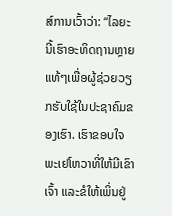ສ໌ການເວົ້າວ່າ: “ໄລຍະນີ້ເຮົາອະທິດຖານຫຼາຍແທ້ໆເພື່ອຜູ້ຊ່ວຍວຽກຮັບໃຊ້ໃນປະຊາຄົມຂອງເຮົາ. ເຮົາຂອບໃຈພະເຢໂຫວາທີ່ໃຫ້ມີເຂົາເຈົ້າ ແລະຂໍໃຫ້ເພິ່ນຢູ່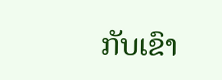ກັບເຂົາ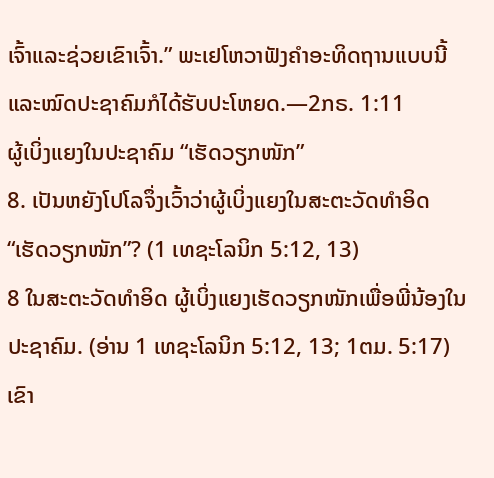ເຈົ້າແລະຊ່ວຍເຂົາເຈົ້າ.” ພະເຢໂຫວາຟັງຄຳອະທິດຖານແບບນີ້ແລະໝົດປະຊາຄົມກໍໄດ້ຮັບປະໂຫຍດ.—2ກຣ. 1:11
ຜູ້ເບິ່ງແຍງໃນປະຊາຄົມ “ເຮັດວຽກໜັກ”
8. ເປັນຫຍັງໂປໂລຈຶ່ງເວົ້າວ່າຜູ້ເບິ່ງແຍງໃນສະຕະວັດທຳອິດ “ເຮັດວຽກໜັກ”? (1 ເທຊະໂລນິກ 5:12, 13)
8 ໃນສະຕະວັດທຳອິດ ຜູ້ເບິ່ງແຍງເຮັດວຽກໜັກເພື່ອພີ່ນ້ອງໃນປະຊາຄົມ. (ອ່ານ 1 ເທຊະໂລນິກ 5:12, 13; 1ຕມ. 5:17) ເຂົາ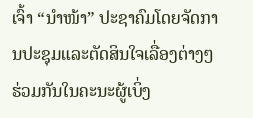ເຈົ້າ “ນຳໜ້າ” ປະຊາຄົມໂດຍຈັດການປະຊຸມແລະຕັດສິນໃຈເລື່ອງຕ່າງໆຮ່ວມກັນໃນຄະນະຜູ້ເບິ່ງ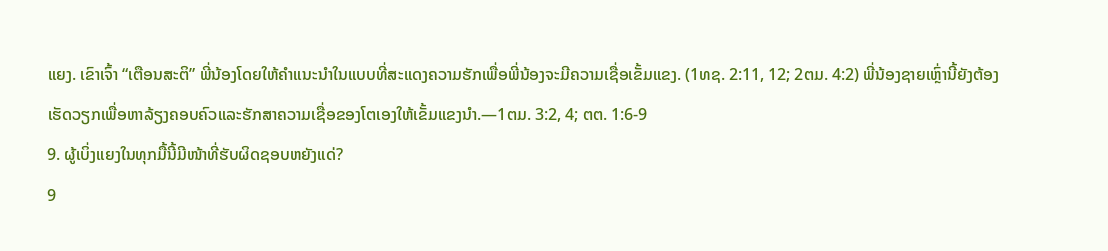ແຍງ. ເຂົາເຈົ້າ “ເຕືອນສະຕິ” ພີ່ນ້ອງໂດຍໃຫ້ຄຳແນະນຳໃນແບບທີ່ສະແດງຄວາມຮັກເພື່ອພີ່ນ້ອງຈະມີຄວາມເຊື່ອເຂັ້ມແຂງ. (1ທຊ. 2:11, 12; 2ຕມ. 4:2) ພີ່ນ້ອງຊາຍເຫຼົ່ານີ້ຍັງຕ້ອງເຮັດວຽກເພື່ອຫາລ້ຽງຄອບຄົວແລະຮັກສາຄວາມເຊື່ອຂອງໂຕເອງໃຫ້ເຂັ້ມແຂງນຳ.—1ຕມ. 3:2, 4; ຕຕ. 1:6-9
9. ຜູ້ເບິ່ງແຍງໃນທຸກມື້ນີ້ມີໜ້າທີ່ຮັບຜິດຊອບຫຍັງແດ່?
9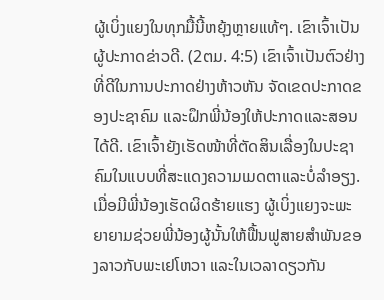ຜູ້ເບິ່ງແຍງໃນທຸກມື້ນີ້ຫຍຸ້ງຫຼາຍແທ້ໆ. ເຂົາເຈົ້າເປັນຜູ້ປະກາດຂ່າວດີ. (2ຕມ. 4:5) ເຂົາເຈົ້າເປັນຕົວຢ່າງທີ່ດີໃນການປະກາດຢ່າງຫ້າວຫັນ ຈັດເຂດປະກາດຂອງປະຊາຄົມ ແລະຝຶກພີ່ນ້ອງໃຫ້ປະກາດແລະສອນໄດ້ດີ. ເຂົາເຈົ້າຍັງເຮັດໜ້າທີ່ຕັດສິນເລື່ອງໃນປະຊາຄົມໃນແບບທີ່ສະແດງຄວາມເມດຕາແລະບໍ່ລຳອຽງ. ເມື່ອມີພີ່ນ້ອງເຮັດຜິດຮ້າຍແຮງ ຜູ້ເບິ່ງແຍງຈະພະຍາຍາມຊ່ວຍພີ່ນ້ອງຜູ້ນັ້ນໃຫ້ຟື້ນຟູສາຍສຳພັນຂອງລາວກັບພະເຢໂຫວາ ແລະໃນເວລາດຽວກັນ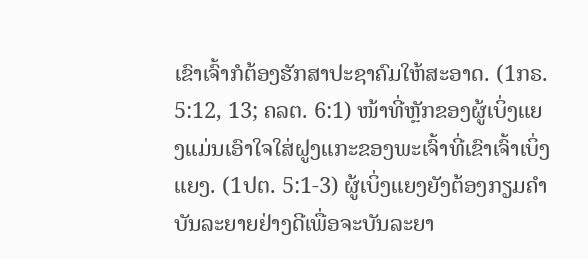ເຂົາເຈົ້າກໍຕ້ອງຮັກສາປະຊາຄົມໃຫ້ສະອາດ. (1ກຣ. 5:12, 13; ຄລຕ. 6:1) ໜ້າທີ່ຫຼັກຂອງຜູ້ເບິ່ງແຍງແມ່ນເອົາໃຈໃສ່ຝູງແກະຂອງພະເຈົ້າທີ່ເຂົາເຈົ້າເບິ່ງແຍງ. (1ປຕ. 5:1-3) ຜູ້ເບິ່ງແຍງຍັງຕ້ອງກຽມຄຳບັນລະຍາຍຢ່າງດີເພື່ອຈະບັນລະຍາ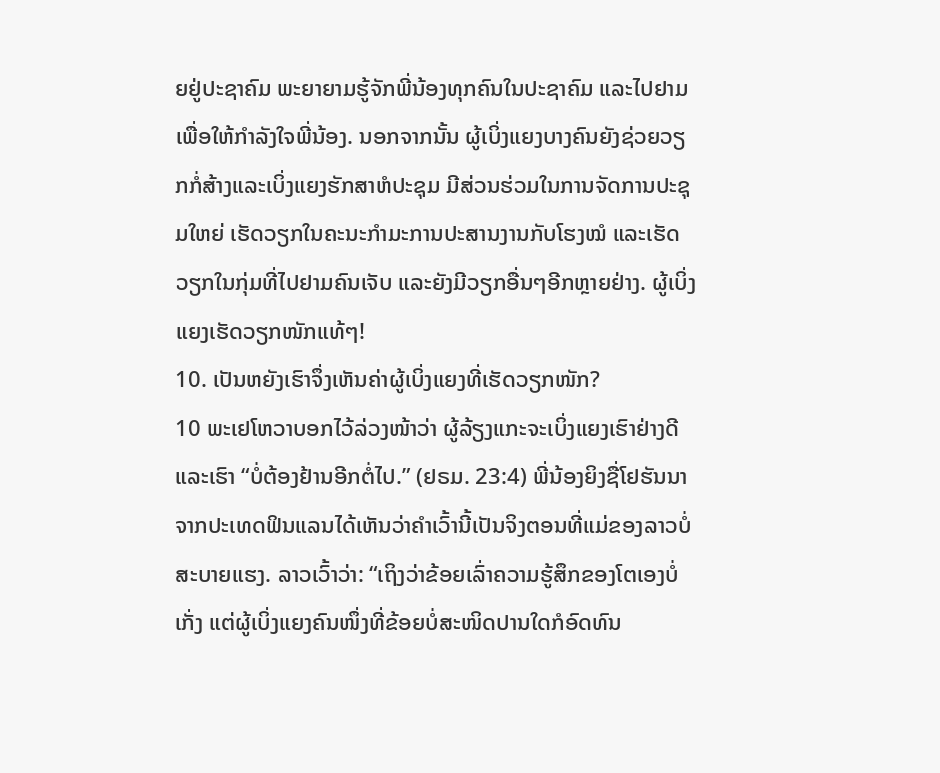ຍຢູ່ປະຊາຄົມ ພະຍາຍາມຮູ້ຈັກພີ່ນ້ອງທຸກຄົນໃນປະຊາຄົມ ແລະໄປຢາມເພື່ອໃຫ້ກຳລັງໃຈພີ່ນ້ອງ. ນອກຈາກນັ້ນ ຜູ້ເບິ່ງແຍງບາງຄົນຍັງຊ່ວຍວຽກກໍ່ສ້າງແລະເບິ່ງແຍງຮັກສາຫໍປະຊຸມ ມີສ່ວນຮ່ວມໃນການຈັດການປະຊຸມໃຫຍ່ ເຮັດວຽກໃນຄະນະກຳມະການປະສານງານກັບໂຮງໝໍ ແລະເຮັດວຽກໃນກຸ່ມທີ່ໄປຢາມຄົນເຈັບ ແລະຍັງມີວຽກອື່ນໆອີກຫຼາຍຢ່າງ. ຜູ້ເບິ່ງແຍງເຮັດວຽກໜັກແທ້ໆ!
10. ເປັນຫຍັງເຮົາຈຶ່ງເຫັນຄ່າຜູ້ເບິ່ງແຍງທີ່ເຮັດວຽກໜັກ?
10 ພະເຢໂຫວາບອກໄວ້ລ່ວງໜ້າວ່າ ຜູ້ລ້ຽງແກະຈະເບິ່ງແຍງເຮົາຢ່າງດີແລະເຮົາ “ບໍ່ຕ້ອງຢ້ານອີກຕໍ່ໄປ.” (ຢຣມ. 23:4) ພີ່ນ້ອງຍິງຊື່ໂຢຮັນນາຈາກປະເທດຟິນແລນໄດ້ເຫັນວ່າຄຳເວົ້ານີ້ເປັນຈິງຕອນທີ່ແມ່ຂອງລາວບໍ່ສະບາຍແຮງ. ລາວເວົ້າວ່າ: “ເຖິງວ່າຂ້ອຍເລົ່າຄວາມຮູ້ສຶກຂອງໂຕເອງບໍ່ເກັ່ງ ແຕ່ຜູ້ເບິ່ງແຍງຄົນໜຶ່ງທີ່ຂ້ອຍບໍ່ສະໜິດປານໃດກໍອົດທົນ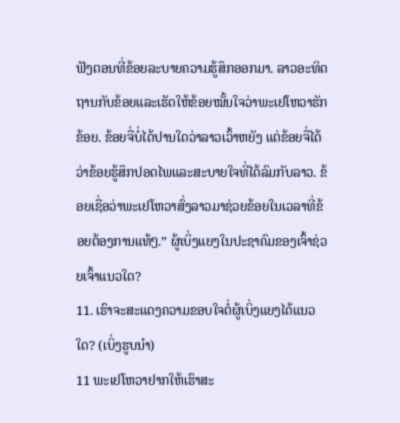ຟັງຕອນທີ່ຂ້ອຍລະບາຍຄວາມຮູ້ສຶກອອກມາ. ລາວອະທິດຖານກັບຂ້ອຍແລະເຮັດໃຫ້ຂ້ອຍໝັ້ນໃຈວ່າພະເຢໂຫວາຮັກຂ້ອຍ. ຂ້ອຍຈື່ບໍ່ໄດ້ປານໃດວ່າລາວເວົ້າຫຍັງ ແຕ່ຂ້ອຍຈື່ໄດ້ວ່າຂ້ອຍຮູ້ສຶກປອດໄພແລະສະບາຍໃຈທີ່ໄດ້ລົມກັບລາວ. ຂ້ອຍເຊື່ອວ່າພະເຢໂຫວາສົ່ງລາວມາຊ່ວຍຂ້ອຍໃນເວລາທີ່ຂ້ອຍຕ້ອງການແທ້ໆ.” ຜູ້ເບິ່ງແຍງໃນປະຊາຄົມຂອງເຈົ້າຊ່ວຍເຈົ້າແນວໃດ?
11. ເຮົາຈະສະແດງຄວາມຂອບໃຈຕໍ່ຜູ້ເບິ່ງແຍງໄດ້ແນວໃດ? (ເບິ່ງຮູບນຳ)
11 ພະເຢໂຫວາຢາກໃຫ້ເຮົາສະ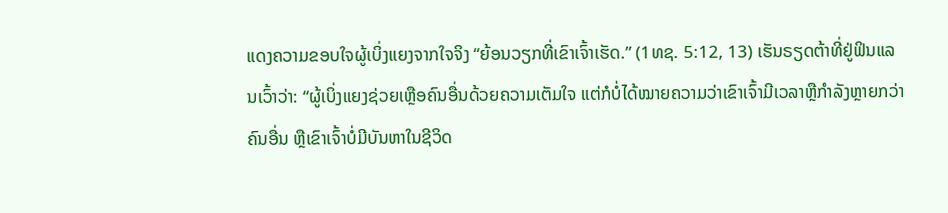ແດງຄວາມຂອບໃຈຜູ້ເບິ່ງແຍງຈາກໃຈຈິງ “ຍ້ອນວຽກທີ່ເຂົາເຈົ້າເຮັດ.” (1ທຊ. 5:12, 13) ເຮັນຣຽດຕ້າທີ່ຢູ່ຟິນແລນເວົ້າວ່າ: “ຜູ້ເບິ່ງແຍງຊ່ວຍເຫຼືອຄົນອື່ນດ້ວຍຄວາມເຕັມໃຈ ແຕ່ກໍບໍ່ໄດ້ໝາຍຄວາມວ່າເຂົາເຈົ້າມີເວລາຫຼືກຳລັງຫຼາຍກວ່າຄົນອື່ນ ຫຼືເຂົາເຈົ້າບໍ່ມີບັນຫາໃນຊີວິດ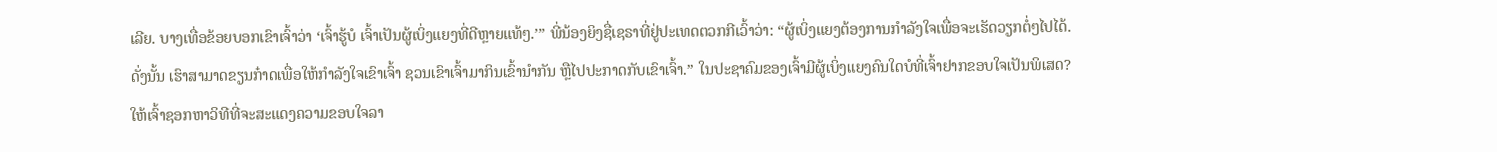ເລີຍ. ບາງເທື່ອຂ້ອຍບອກເຂົາເຈົ້າວ່າ ‘ເຈົ້າຮູ້ບໍ ເຈົ້າເປັນຜູ້ເບິ່ງແຍງທີ່ດີຫຼາຍແທ້ໆ.’” ພີ່ນ້ອງຍິງຊື່ເຊຣາທີ່ຢູ່ປະເທດຕວກກີເວົ້າວ່າ: “ຜູ້ເບິ່ງແຍງຕ້ອງການກຳລັງໃຈເພື່ອຈະເຮັດວຽກຕໍ່ໆໄປໄດ້. ດັ່ງນັ້ນ ເຮົາສາມາດຂຽນກ໋າດເພື່ອໃຫ້ກຳລັງໃຈເຂົາເຈົ້າ ຊວນເຂົາເຈົ້າມາກິນເຂົ້ານຳກັນ ຫຼືໄປປະກາດກັບເຂົາເຈົ້າ.” ໃນປະຊາຄົມຂອງເຈົ້າມີຜູ້ເບິ່ງແຍງຄົນໃດບໍທີ່ເຈົ້າຢາກຂອບໃຈເປັນພິເສດ? ໃຫ້ເຈົ້າຊອກຫາວິທີທີ່ຈະສະແດງຄວາມຂອບໃຈລາ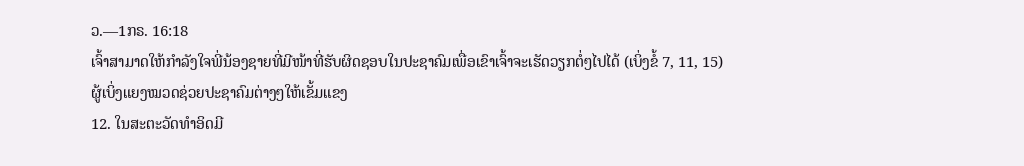ວ.—1ກຣ. 16:18
ເຈົ້າສາມາດໃຫ້ກຳລັງໃຈພີ່ນ້ອງຊາຍທີ່ມີໜ້າທີ່ຮັບຜິດຊອບໃນປະຊາຄົມເພື່ອເຂົາເຈົ້າຈະເຮັດວຽກຕໍ່ໆໄປໄດ້ (ເບິ່ງຂໍ້ 7, 11, 15)
ຜູ້ເບິ່ງແຍງໝວດຊ່ວຍປະຊາຄົມຕ່າງໆໃຫ້ເຂັ້ມແຂງ
12. ໃນສະຕະວັດທຳອິດມີ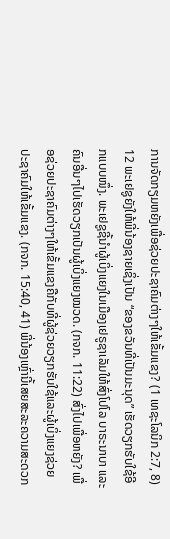ການຈັດກຽມຫຍັງເພື່ອຊ່ວຍປະຊາຄົມຕ່າງໆໃຫ້ເຂັ້ມແຂງ? (1 ເທຊະໂລນິກ 2:7, 8)
12 ພະເຢຊູຍັງໃຫ້ພີ່ນ້ອງຊາຍເຊິ່ງເປັນ “ຂອງຂວັນທີ່ເປັນມະນຸດ” ເຮັດວຽກຮັບໃຊ້ອີກແບບໜຶ່ງ. ພະເຢຊູຊີ້ນຳຜູ້ເບິ່ງແຍງໃນເມືອງເຢຣູຊາເລັມໃຫ້ສົ່ງໂປໂລ ບາຣະນາບາ ແລະຄົນອື່ນໆໄປເຮັດວຽກເປັນຜູ້ເບິ່ງແຍງໝວດ. (ກຈກ. 11:22) ສົ່ງໄປເພື່ອຫຍັງ? ເພື່ອຊ່ວຍປະຊາຄົມຕ່າງໆໃຫ້ເຂັ້ມແຂງຄືກັບທີ່ຜູ້ຊ່ວຍວຽກຮັບໃຊ້ແລະຜູ້ເບິ່ງແຍງຊ່ວຍປະຊາຄົມໃຫ້ເຂັ້ມແຂງ. (ກຈກ. 15:40, 41) ພີ່ນ້ອງເຫຼົ່ານີ້ເສຍສະລະຄວາມສະດວກ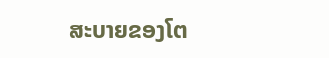ສະບາຍຂອງໂຕ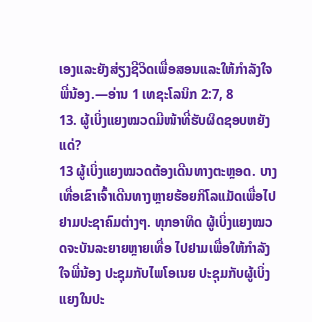ເອງແລະຍັງສ່ຽງຊີວິດເພື່ອສອນແລະໃຫ້ກຳລັງໃຈພີ່ນ້ອງ.—ອ່ານ 1 ເທຊະໂລນິກ 2:7, 8
13. ຜູ້ເບິ່ງແຍງໝວດມີໜ້າທີ່ຮັບຜິດຊອບຫຍັງແດ່?
13 ຜູ້ເບິ່ງແຍງໝວດຕ້ອງເດີນທາງຕະຫຼອດ. ບາງເທື່ອເຂົາເຈົ້າເດີນທາງຫຼາຍຮ້ອຍກິໂລແມັດເພື່ອໄປຢາມປະຊາຄົມຕ່າງໆ. ທຸກອາທິດ ຜູ້ເບິ່ງແຍງໝວດຈະບັນລະຍາຍຫຼາຍເທື່ອ ໄປຢາມເພື່ອໃຫ້ກຳລັງໃຈພີ່ນ້ອງ ປະຊຸມກັບໄພໂອເນຍ ປະຊຸມກັບຜູ້ເບິ່ງແຍງໃນປະ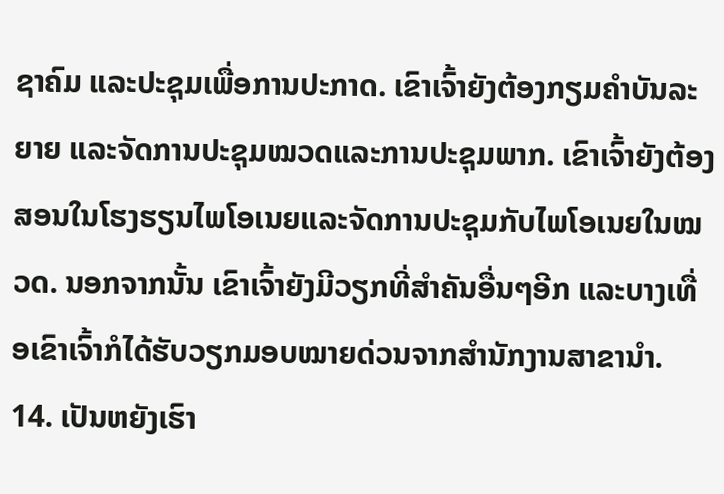ຊາຄົມ ແລະປະຊຸມເພື່ອການປະກາດ. ເຂົາເຈົ້າຍັງຕ້ອງກຽມຄຳບັນລະຍາຍ ແລະຈັດການປະຊຸມໝວດແລະການປະຊຸມພາກ. ເຂົາເຈົ້າຍັງຕ້ອງສອນໃນໂຮງຮຽນໄພໂອເນຍແລະຈັດການປະຊຸມກັບໄພໂອເນຍໃນໝວດ. ນອກຈາກນັ້ນ ເຂົາເຈົ້າຍັງມີວຽກທີ່ສຳຄັນອື່ນໆອີກ ແລະບາງເທື່ອເຂົາເຈົ້າກໍໄດ້ຮັບວຽກມອບໝາຍດ່ວນຈາກສຳນັກງານສາຂານຳ.
14. ເປັນຫຍັງເຮົາ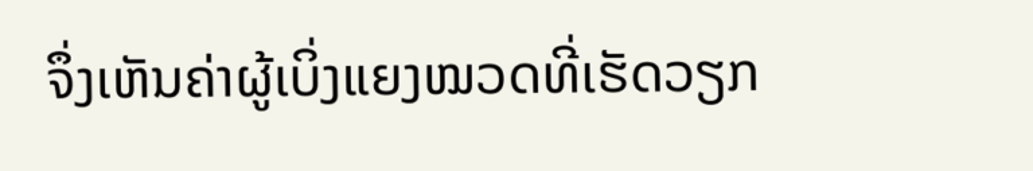ຈຶ່ງເຫັນຄ່າຜູ້ເບິ່ງແຍງໝວດທີ່ເຮັດວຽກ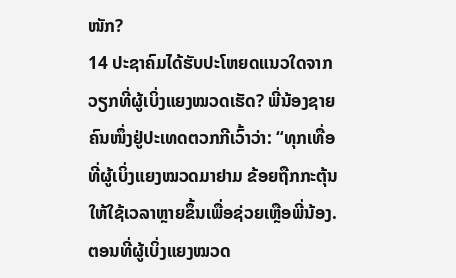ໜັກ?
14 ປະຊາຄົມໄດ້ຮັບປະໂຫຍດແນວໃດຈາກວຽກທີ່ຜູ້ເບິ່ງແຍງໝວດເຮັດ? ພີ່ນ້ອງຊາຍຄົນໜຶ່ງຢູ່ປະເທດຕວກກີເວົ້າວ່າ: “ທຸກເທື່ອທີ່ຜູ້ເບິ່ງແຍງໝວດມາຢາມ ຂ້ອຍຖືກກະຕຸ້ນໃຫ້ໃຊ້ເວລາຫຼາຍຂຶ້ນເພື່ອຊ່ວຍເຫຼືອພີ່ນ້ອງ. ຕອນທີ່ຜູ້ເບິ່ງແຍງໝວດ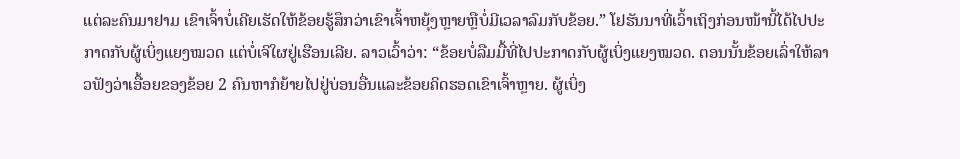ແຕ່ລະຄົນມາຢາມ ເຂົາເຈົ້າບໍ່ເຄີຍເຮັດໃຫ້ຂ້ອຍຮູ້ສຶກວ່າເຂົາເຈົ້າຫຍຸ້ງຫຼາຍຫຼືບໍ່ມີເວລາລົມກັບຂ້ອຍ.” ໂຢຮັນນາທີ່ເວົ້າເຖິງກ່ອນໜ້ານີ້ໄດ້ໄປປະກາດກັບຜູ້ເບິ່ງແຍງໝວດ ແຕ່ບໍ່ເຈິໃຜຢູ່ເຮືອນເລີຍ. ລາວເວົ້າວ່າ: “ຂ້ອຍບໍ່ລືມມື້ທີ່ໄປປະກາດກັບຜູ້ເບິ່ງແຍງໝວດ. ຕອນນັ້ນຂ້ອຍເລົ່າໃຫ້ລາວຟັງວ່າເອື້ອຍຂອງຂ້ອຍ 2 ຄົນຫາກໍຍ້າຍໄປຢູ່ບ່ອນອື່ນແລະຂ້ອຍຄິດຮອດເຂົາເຈົ້າຫຼາຍ. ຜູ້ເບິ່ງ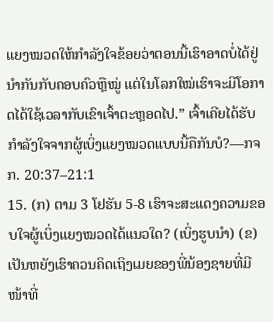ແຍງໝວດໃຫ້ກຳລັງໃຈຂ້ອຍວ່າຕອນນີ້ເຮົາອາດບໍ່ໄດ້ຢູ່ນຳກັນກັບຄອບຄົວຫຼືໝູ່ ແຕ່ໃນໂລກໃໝ່ເຮົາຈະມີໂອກາດໄດ້ໃຊ້ເວລາກັບເຂົາເຈົ້າຕະຫຼອດໄປ.” ເຈົ້າເຄີຍໄດ້ຮັບກຳລັງໃຈຈາກຜູ້ເບິ່ງແຍງໝວດແບບນີ້ຄືກັນບໍ?—ກຈກ. 20:37–21:1
15. (ກ) ຕາມ 3 ໂຢຮັນ 5-8 ເຮົາຈະສະແດງຄວາມຂອບໃຈຜູ້ເບິ່ງແຍງໝວດໄດ້ແນວໃດ? (ເບິ່ງຮູບນຳ) (ຂ) ເປັນຫຍັງເຮົາຄວນຄິດເຖິງເມຍຂອງພີ່ນ້ອງຊາຍທີ່ມີໜ້າທີ່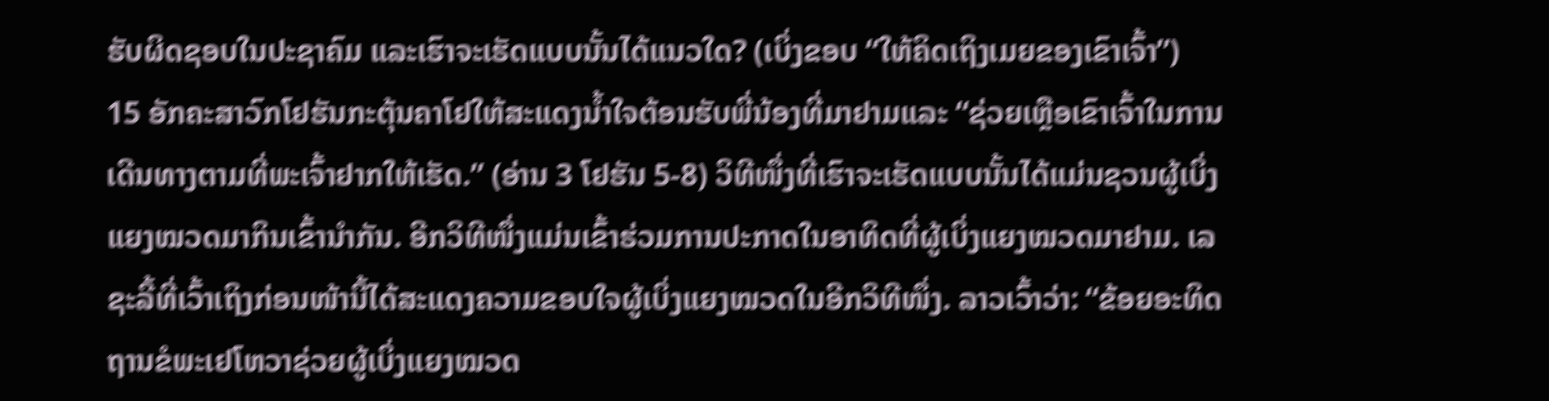ຮັບຜິດຊອບໃນປະຊາຄົມ ແລະເຮົາຈະເຮັດແບບນັ້ນໄດ້ແນວໃດ? (ເບິ່ງຂອບ “ໃຫ້ຄິດເຖິງເມຍຂອງເຂົາເຈົ້າ”)
15 ອັກຄະສາວົກໂຢຮັນກະຕຸ້ນຄາໂຢໃຫ້ສະແດງນ້ຳໃຈຕ້ອນຮັບພີ່ນ້ອງທີ່ມາຢາມແລະ “ຊ່ວຍເຫຼືອເຂົາເຈົ້າໃນການເດີນທາງຕາມທີ່ພະເຈົ້າຢາກໃຫ້ເຮັດ.” (ອ່ານ 3 ໂຢຮັນ 5-8) ວິທີໜຶ່ງທີ່ເຮົາຈະເຮັດແບບນັ້ນໄດ້ແມ່ນຊວນຜູ້ເບິ່ງແຍງໝວດມາກິນເຂົ້ານຳກັນ. ອີກວິທີໜຶ່ງແມ່ນເຂົ້າຮ່ວມການປະກາດໃນອາທິດທີ່ຜູ້ເບິ່ງແຍງໝວດມາຢາມ. ເລຊະລີ້ທີ່ເວົ້າເຖິງກ່ອນໜ້ານີ້ໄດ້ສະແດງຄວາມຂອບໃຈຜູ້ເບິ່ງແຍງໝວດໃນອີກວິທີໜຶ່ງ. ລາວເວົ້າວ່າ: “ຂ້ອຍອະທິດຖານຂໍພະເຢໂຫວາຊ່ວຍຜູ້ເບິ່ງແຍງໝວດ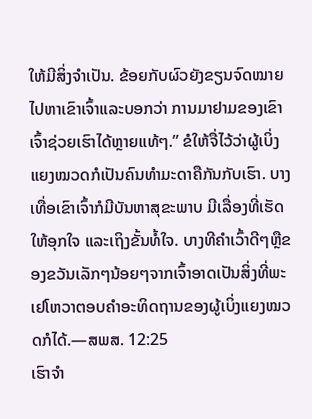ໃຫ້ມີສິ່ງຈຳເປັນ. ຂ້ອຍກັບຜົວຍັງຂຽນຈົດໝາຍໄປຫາເຂົາເຈົ້າແລະບອກວ່າ ການມາຢາມຂອງເຂົາເຈົ້າຊ່ວຍເຮົາໄດ້ຫຼາຍແທ້ໆ.” ຂໍໃຫ້ຈື່ໄວ້ວ່າຜູ້ເບິ່ງແຍງໝວດກໍເປັນຄົນທຳມະດາຄືກັນກັບເຮົາ. ບາງເທື່ອເຂົາເຈົ້າກໍມີບັນຫາສຸຂະພາບ ມີເລື່ອງທີ່ເຮັດໃຫ້ອຸກໃຈ ແລະເຖິງຂັ້ນທໍ້ໃຈ. ບາງທີຄຳເວົ້າດີໆຫຼືຂອງຂວັນເລັກໆນ້ອຍໆຈາກເຈົ້າອາດເປັນສິ່ງທີ່ພະເຢໂຫວາຕອບຄຳອະທິດຖານຂອງຜູ້ເບິ່ງແຍງໝວດກໍໄດ້.—ສພສ. 12:25
ເຮົາຈຳ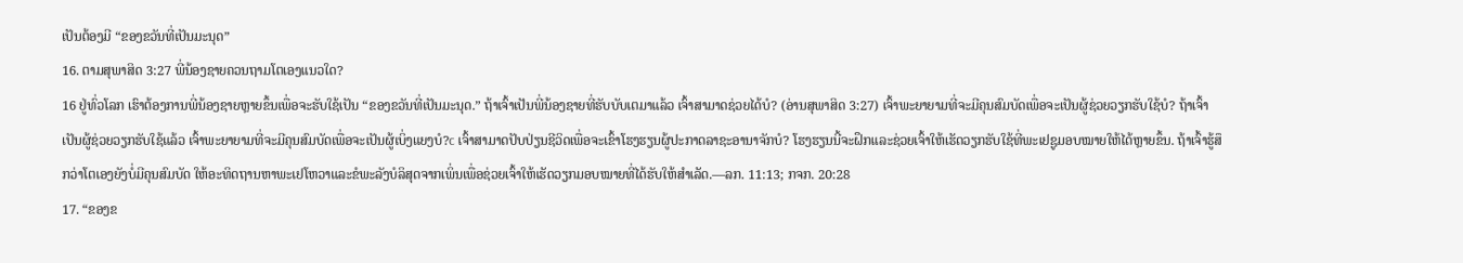ເປັນຕ້ອງມີ “ຂອງຂວັນທີ່ເປັນມະນຸດ”
16. ຕາມສຸພາສິດ 3:27 ພີ່ນ້ອງຊາຍຄວນຖາມໂຕເອງແນວໃດ?
16 ຢູ່ທົ່ວໂລກ ເຮົາຕ້ອງການພີ່ນ້ອງຊາຍຫຼາຍຂຶ້ນເພື່ອຈະຮັບໃຊ້ເປັນ “ຂອງຂວັນທີ່ເປັນມະນຸດ.” ຖ້າເຈົ້າເປັນພີ່ນ້ອງຊາຍທີ່ຮັບບັບເຕມາແລ້ວ ເຈົ້າສາມາດຊ່ວຍໄດ້ບໍ? (ອ່ານສຸພາສິດ 3:27) ເຈົ້າພະຍາຍາມທີ່ຈະມີຄຸນສົມບັດເພື່ອຈະເປັນຜູ້ຊ່ວຍວຽກຮັບໃຊ້ບໍ? ຖ້າເຈົ້າເປັນຜູ້ຊ່ວຍວຽກຮັບໃຊ້ແລ້ວ ເຈົ້າພະຍາຍາມທີ່ຈະມີຄຸນສົມບັດເພື່ອຈະເປັນຜູ້ເບິ່ງແຍງບໍ?c ເຈົ້າສາມາດປັບປ່ຽນຊີວິດເພື່ອຈະເຂົ້າໂຮງຮຽນຜູ້ປະກາດລາຊະອານາຈັກບໍ? ໂຮງຮຽນນີ້ຈະຝຶກແລະຊ່ວຍເຈົ້າໃຫ້ເຮັດວຽກຮັບໃຊ້ທີ່ພະເຢຊູມອບໝາຍໃຫ້ໄດ້ຫຼາຍຂຶ້ນ. ຖ້າເຈົ້າຮູ້ສຶກວ່າໂຕເອງຍັງບໍ່ມີຄຸນສົມບັດ ໃຫ້ອະທິດຖານຫາພະເຢໂຫວາແລະຂໍພະລັງບໍລິສຸດຈາກເພິ່ນເພື່ອຊ່ວຍເຈົ້າໃຫ້ເຮັດວຽກມອບໝາຍທີ່ໄດ້ຮັບໃຫ້ສຳເລັດ.—ລກ. 11:13; ກຈກ. 20:28
17. “ຂອງຂ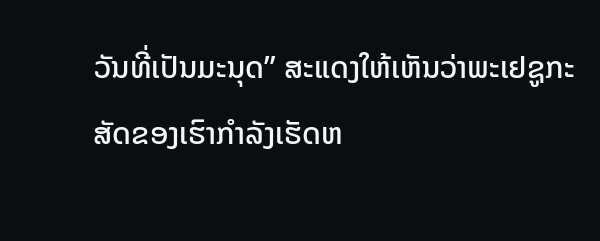ວັນທີ່ເປັນມະນຸດ” ສະແດງໃຫ້ເຫັນວ່າພະເຢຊູກະສັດຂອງເຮົາກຳລັງເຮັດຫ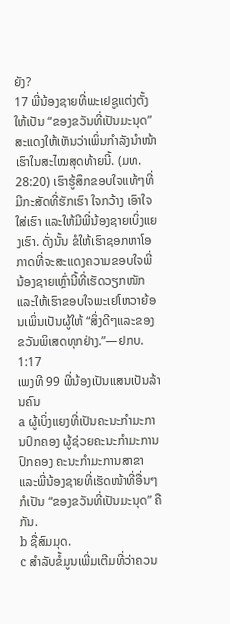ຍັງ?
17 ພີ່ນ້ອງຊາຍທີ່ພະເຢຊູແຕ່ງຕັ້ງໃຫ້ເປັນ “ຂອງຂວັນທີ່ເປັນມະນຸດ” ສະແດງໃຫ້ເຫັນວ່າເພິ່ນກຳລັງນຳໜ້າເຮົາໃນສະໄໝສຸດທ້າຍນີ້. (ມທ. 28:20) ເຮົາຮູ້ສຶກຂອບໃຈແທ້ໆທີ່ມີກະສັດທີ່ຮັກເຮົາ ໃຈກວ້າງ ເອົາໃຈໃສ່ເຮົາ ແລະໃຫ້ມີພີ່ນ້ອງຊາຍເບິ່ງແຍງເຮົາ. ດັ່ງນັ້ນ ຂໍໃຫ້ເຮົາຊອກຫາໂອກາດທີ່ຈະສະແດງຄວາມຂອບໃຈພີ່ນ້ອງຊາຍເຫຼົ່ານີ້ທີ່ເຮັດວຽກໜັກ ແລະໃຫ້ເຮົາຂອບໃຈພະເຢໂຫວາຍ້ອນເພິ່ນເປັນຜູ້ໃຫ້ “ສິ່ງດີໆແລະຂອງຂວັນພິເສດທຸກຢ່າງ.”—ຢກບ. 1:17
ເພງທີ 99 ພີ່ນ້ອງເປັນແສນເປັນລ້ານຄົນ
a ຜູ້ເບິ່ງແຍງທີ່ເປັນຄະນະກຳມະການປົກຄອງ ຜູ້ຊ່ວຍຄະນະກຳມະການປົກຄອງ ຄະນະກຳມະການສາຂາ ແລະພີ່ນ້ອງຊາຍທີ່ເຮັດໜ້າທີ່ອື່ນໆກໍເປັນ “ຂອງຂວັນທີ່ເປັນມະນຸດ” ຄືກັນ.
b ຊື່ສົມມຸດ.
c ສຳລັບຂໍ້ມູນເພີ່ມເຕີມທີ່ວ່າຄວນ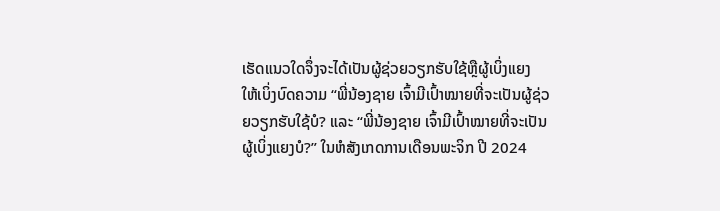ເຮັດແນວໃດຈຶ່ງຈະໄດ້ເປັນຜູ້ຊ່ວຍວຽກຮັບໃຊ້ຫຼືຜູ້ເບິ່ງແຍງ ໃຫ້ເບິ່ງບົດຄວາມ “ພີ່ນ້ອງຊາຍ ເຈົ້າມີເປົ້າໝາຍທີ່ຈະເປັນຜູ້ຊ່ວຍວຽກຮັບໃຊ້ບໍ? ແລະ “ພີ່ນ້ອງຊາຍ ເຈົ້າມີເປົ້າໝາຍທີ່ຈະເປັນຜູ້ເບິ່ງແຍງບໍ?” ໃນຫໍສັງເກດການເດືອນພະຈິກ ປີ 2024